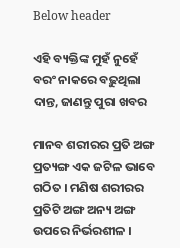Below header

ଏହି ବ୍ୟକ୍ତିଙ୍କ ମୁହଁ ନୁହେଁ ବରଂ ନାକରେ ବଢ଼ୁଥିଲା ଦାନ୍ତ, ଜାଣନ୍ତୁ ପୁରା ଖବର

ମାନବ ଶରୀରର ପ୍ରତି ଅଙ୍ଗ ପ୍ରତ୍ୟଙ୍ଗ ଏକ ଜଟିଳ ଭାବେ ଗଠିତ । ମଣିଷ ଶରୀରର ପ୍ରତିଟି ଅଙ୍ଗ ଅନ୍ୟ ଅଙ୍ଗ ଉପରେ ନିର୍ଭରଶୀଳ ।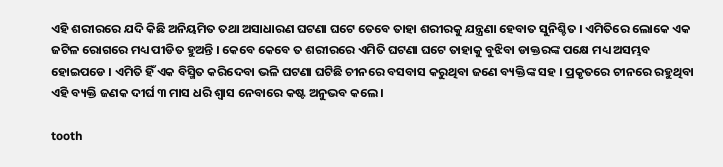ଏହି ଶରୀରରେ ଯଦି କିଛି ଅନିୟମିତ ତଥା ଅସାଧାରଣ ଘଟଣା ଘଟେ ତେବେ ତାହା ଶରୀରକୁ ଯନ୍ତ୍ରଣା ହେବାତ ସୁନିଶ୍ଚିତ । ଏମିତିରେ ଲୋକେ ଏକ ଜଟିଳ ରୋଗରେ ମଧ୍ୟ ପୀଡିତ ହୁଅନ୍ତି । କେବେ କେବେ ତ ଶରୀରରେ ଏମିତି ଘଟଣା ଘଟେ ତାହାକୁ ବୁଝିବା ଡାକ୍ତରଙ୍କ ପକ୍ଷେ ମଧ୍ୟ ଅସମ୍ଭବ ହୋଇପଡେ । ଏମିତି ହିଁ ଏକ ବିସ୍ମିତ କରିଦେବା ଭଳି ଘଟଣା ଘଟିଛି ଚୀନରେ ବସବାସ କରୁଥିବା ଜଣେ ବ୍ୟକ୍ତିଙ୍କ ସହ । ପ୍ରକୃତରେ ଚୀନରେ ରହୁଥିବା ଏହି ବ୍ୟକ୍ତି ଜଣକ ଦୀର୍ଘ ୩ ମାସ ଧରି ଶ୍ଵାସ ନେବାରେ କଷ୍ଟ ଅନୁଭବ କଲେ ।

tooth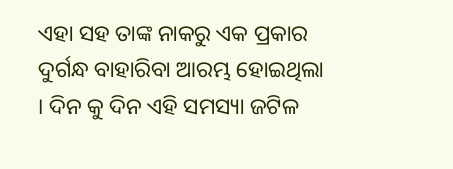ଏହା ସହ ତାଙ୍କ ନାକରୁ ଏକ ପ୍ରକାର ଦୁର୍ଗନ୍ଧ ବାହାରିବା ଆରମ୍ଭ ହୋଇଥିଲା । ଦିନ କୁ ଦିନ ଏହି ସମସ୍ୟା ଜଟିଳ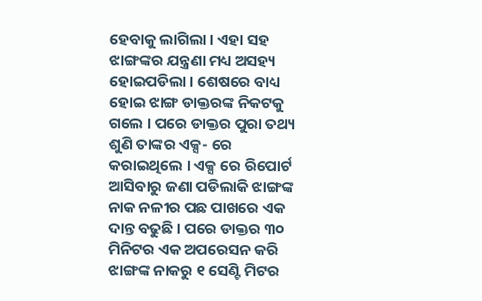ହେବାକୁ ଲାଗିଲା । ଏହା ସହ ଝାଙ୍ଗଙ୍କର ଯନ୍ତ୍ରଣା ମଧ୍ୟ ଅସହ୍ୟ ହୋଇପଡିଲା । ଶେଷରେ ବାଧ୍ୟ ହୋଇ ଝାଙ୍ଗ ଡାକ୍ତରଙ୍କ ନିକଟକୁ ଗଲେ । ପରେ ଡାକ୍ତର ପୁରା ତଥ୍ୟ ଶୁଣି ତାଙ୍କର ଏକ୍ସ- ରେ କରାଇଥିଲେ । ଏକ୍ସ ରେ ରିପୋର୍ଟ ଆସିବାରୁ ଜଣା ପଡିଲାକି ଝାଙ୍ଗଙ୍କ ନାକ ନଳୀର ପଛ ପାଖରେ ଏକ ଦାନ୍ତ ବଢୁଛି । ପରେ ଡାକ୍ତର ୩୦ ମିନିଟର ଏକ ଅପରେସନ କରି ଝାଙ୍ଗଙ୍କ ନାକରୁ ୧ ସେଣ୍ଟି ମିଟର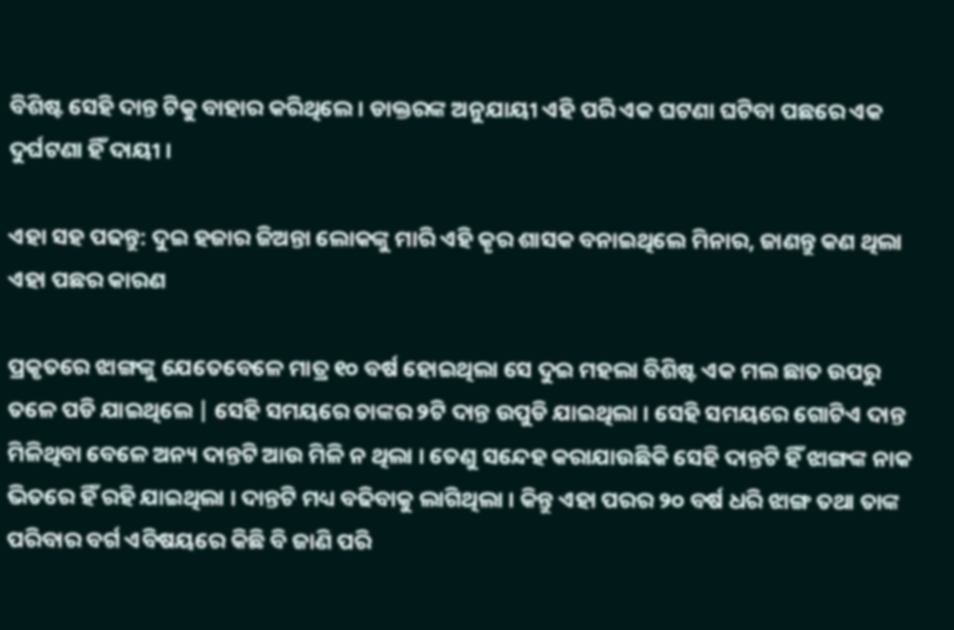ବିଶିଷ୍ଟ ସେହି ଦାନ୍ତ ଟିକୁ ବାହାର କରିଥିଲେ । ଡାକ୍ତରଙ୍କ ଅନୁଯାୟୀ ଏହି ପରି ଏକ ଘଟଣା ଘଟିବା ପଛରେ ଏକ ଦୁର୍ଘଟଣା ହିଁ ଦାୟୀ ।

ଏହା ସହ ପଢନ୍ତୁ: ଦୁଇ ହଜାର ଜିଅନ୍ତା ଲୋକଙ୍କୁ ମାରି ଏହି କୄର ଶାସକ ବନାଇଥିଲେ ମିନାର, ଜାଣନ୍ତୁ କଣ ଥିଲା ଏହା ପଛର କାରଣ

ପ୍ରକୃତରେ ଝାଙ୍ଗଙ୍କୁ ଯେତେବେଳେ ମାତ୍ର ୧୦ ବର୍ଷ ହୋଇଥିଲା ସେ ଦୁଇ ମହଲା ବିଶିଷ୍ଟ ଏକ ମଲ ଛାତ ଉପରୁ ତଳେ ପଡି ଯାଇଥିଲେ | ସେହି ସମୟରେ ତାଙ୍କର ୨ଟି ଦାନ୍ତ ଉପୁଡି ଯାଇଥିଲା । ସେହି ସମୟରେ ଗୋଟିଏ ଦାନ୍ତ ମିଳିଥିବା ବେଳେ ଅନ୍ୟ ଦାନ୍ତଟି ଆଉ ମିଳି ନ ଥିଲା । ତେଣୁ ସନ୍ଦେହ କରାଯାଉଛିକି ସେହି ଦାନ୍ତଟି ହିଁ ଝାଙ୍ଗଙ୍କ ନାକ ଭିତରେ ହିଁ ରହି ଯାଇଥିଲା । ଦାନ୍ତଟି ମଧ୍ୟ ବଢିବାକୁ ଲାଗିଥିଲା । କିନ୍ତୁ ଏହା ପରର ୨୦ ବର୍ଷ ଧରି ଝାଙ୍ଗ ତଥା ତାଙ୍କ ପରିବାର ବର୍ଗ ଏବିଷୟରେ କିଛି ବି ଜାଣି ପରି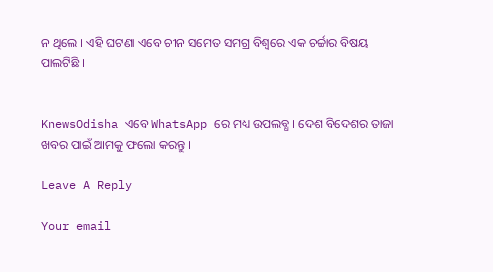ନ ଥିଲେ । ଏହି ଘଟଣା ଏବେ ଚୀନ ସମେତ ସମଗ୍ର ବିଶ୍ୱରେ ଏକ ଚର୍ଚ୍ଚାର ବିଷୟ ପାଲଟିଛି ।


KnewsOdisha ଏବେ WhatsApp ରେ ମଧ୍ୟ ଉପଲବ୍ଧ । ଦେଶ ବିଦେଶର ତାଜା ଖବର ପାଇଁ ଆମକୁ ଫଲୋ କରନ୍ତୁ ।

Leave A Reply

Your email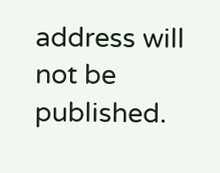address will not be published.